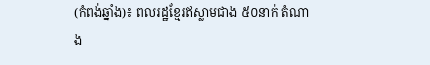(កំពង់ឆ្នាំង)៖ ពលរដ្ឋខ្មែរឥស្លាមជាង ៥០នាក់ តំណាង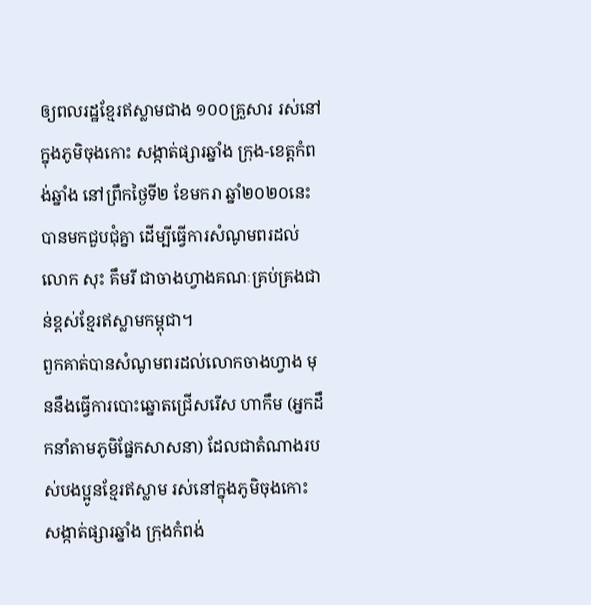ឲ្យពលរដ្ឋខ្មែរឥស្លាមជាង ១០០គ្រួសារ រស់នៅក្នុងភូមិចុងកោះ សង្កាត់ផ្សារឆ្នាំង ក្រុង-ខេត្តកំពង់ឆ្នាំង នៅព្រឹកថ្ងៃទី២ ខែមករា ឆ្នាំ២០២០នេះ បានមកជួបជុំគ្នា ដើម្បីធ្វើការសំណូមពរដល់លោក សុះ គឹមរី ជាចាងហ្វាងគណៈគ្រប់គ្រងជាន់ខ្ពស់ខ្មែរឥស្លាមកម្ពុជា។
ពួកគាត់បានសំណូមពរដល់លោកចាងហ្វាង មុននឹងធ្វើការបោះឆ្នោតជ្រើសរើស ហាកឹម (អ្នកដឹកនាំតាមភូមិផ្នែកសាសនា) ដែលជាតំណាងរបស់បងប្អូនខ្មែរឥស្លាម រស់នៅក្នុងភូមិចុងកោះ សង្កាត់ផ្សារឆ្នាំង ក្រុងកំពង់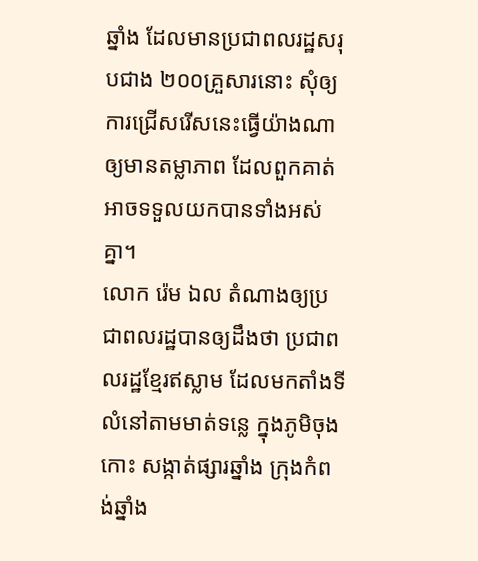ឆ្នាំង ដែលមានប្រជាពលរដ្ឋសរុបជាង ២០០គ្រួសារនោះ សុំឲ្យការជ្រើសរើសនេះធ្វើយ៉ាងណាឲ្យមានតម្លាភាព ដែលពួកគាត់អាចទទួលយកបានទាំងអស់គ្នា។
លោក រ៉េម ឯល តំណាងឲ្យប្រជាពលរដ្ឋបានឲ្យដឹងថា ប្រជាពលរដ្ឋខ្មែរឥស្លាម ដែលមកតាំងទីលំនៅតាមមាត់ទន្លេ ក្នុងភូមិចុងកោះ សង្កាត់ផ្សារឆ្នាំង ក្រុងកំពង់ឆ្នាំង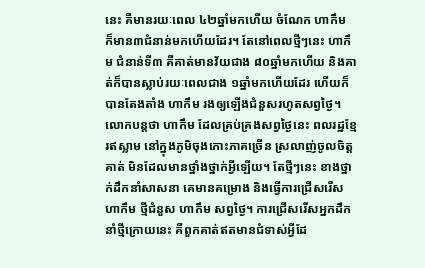នេះ គឺមានរយៈពេល ៤២ឆ្នាំមកហើយ ចំណែក ហាកឹម ក៏មាន៣ជំនាន់មកហើយដែរ។ តែនៅពេលថ្មីៗនេះ ហាកឹម ជំនាន់ទី៣ គឺគាត់មានវ័យជាង ៨០ឆ្នាំមកហើយ និងគាត់ក៏បានស្លាប់រយៈពេលជាង ១ឆ្នាំមកហើយដែរ ហើយក៏បានតែងតាំង ហាកឹម រងឲ្យឡើងជំនួសរហូតសព្វថ្ងៃ។
លោកបន្តថា ហាកឹម ដែលគ្រប់គ្រងសព្វថ្ងៃនេះ ពលរដ្ឋខ្មែរឥស្លាម នៅក្នុងភូមិចុងកោះភាគច្រើន ស្រលាញ់ចូលចិត្តគាត់ មិនដែលមានថ្នាំងថ្នាក់អ្វីឡើយ។ តែថ្មីៗនេះ ខាងថ្នាក់ដឹកនាំសាសនា គេមានគម្រោង និងធ្វើការជ្រើសរើស ហាកឹម ថ្មីជំនួស ហាកឹម សព្វថ្ងៃ។ ការជ្រើសរើសអ្នកដឹកនាំថ្មីក្រោយនេះ គឺពួកគាត់ឥតមានជំទាស់អ្វីដែ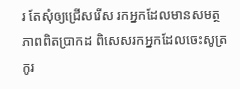រ តែសុំឲ្យជ្រើសរើស រកអ្នកដែលមានសមត្ថភាពពិតប្រាកដ ពិសេសរកអ្នកដែលចេះសូត្រ កូរ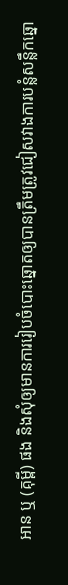អាន ឬ (គុម្ពី) ផង និងសុំឲ្យមានការរៀបចំបោះឆ្នោតឲ្យបានត្រឹមត្រូវជៀសវាងការបន្លំសន្លឹកឆ្នោ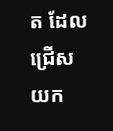ត ដែលជ្រើសយក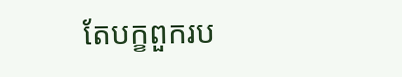តែបក្ខពួករប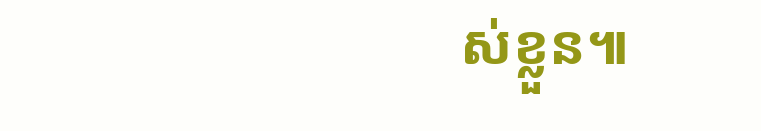ស់ខ្លួន៕